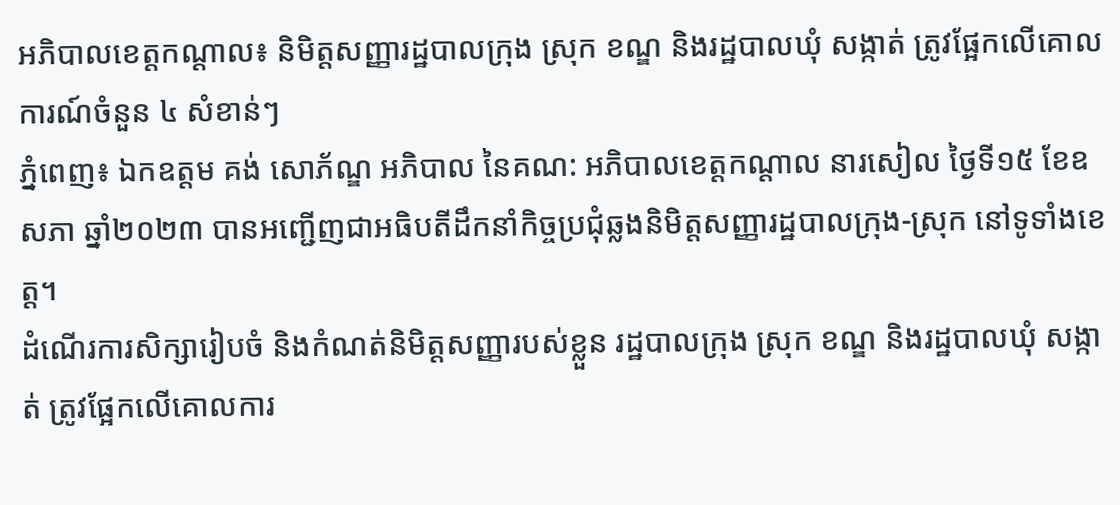អភិបាលខេត្តកណ្ដាល៖ និមិត្តសញ្ញារដ្ឋបាលក្រុង ស្រុក ខណ្ឌ និងរដ្ឋបាលឃុំ សង្កាត់ ត្រូវផ្អែកលើគោលការណ៍ចំនួន ៤ សំខាន់ៗ
ភ្នំពេញ៖ ឯកឧត្តម គង់ សោភ័ណ្ឌ អភិបាល នៃគណ: អភិបាលខេត្តកណ្តាល នារសៀល ថ្ងៃទី១៥ ខែឧសភា ឆ្នាំ២០២៣ បានអញ្ជើញជាអធិបតីដឹកនាំកិច្ចប្រជុំឆ្លងនិមិត្តសញ្ញារដ្ឋបាលក្រុង-ស្រុក នៅទូទាំងខេត្ត។
ដំណើរការសិក្សារៀបចំ និងកំណត់និមិត្តសញ្ញារបស់ខ្លួន រដ្ឋបាលក្រុង ស្រុក ខណ្ឌ និងរដ្ឋបាលឃុំ សង្កាត់ ត្រូវផ្អែកលើគោលការ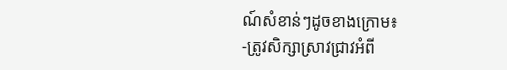ណ៍សំខាន់ៗដូចខាងក្រោម៖
-ត្រូវសិក្សាស្រាវជ្រាវអំពី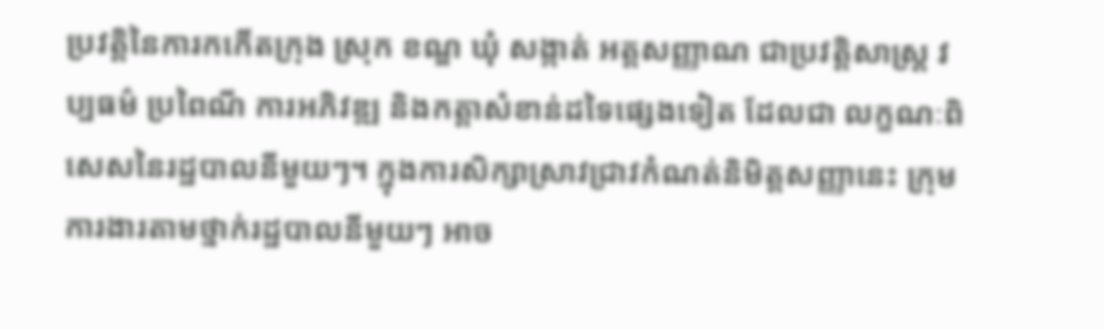ប្រវត្តិនៃការកកើតក្រុង ស្រុក ខណ្ឌ ឃុំ សង្កាត់ អត្តសញ្ញាណ ជាប្រវត្តិសាស្ត្រ វប្បធម៌ ប្រពៃណី ការអភិវឌ្ឍ និងកត្តាសំខាន់ដទៃផ្សេងទៀត ដែលជា លក្ខណៈពិសេសនៃរដ្ឋបាលនីមួយៗ។ ក្នុងការសិក្សាស្រាវជ្រាវកំណត់និមិត្តសញ្ញានេះ ក្រុមការងារតាមថ្នាក់រដ្ឋបាលនីមួយៗ អាច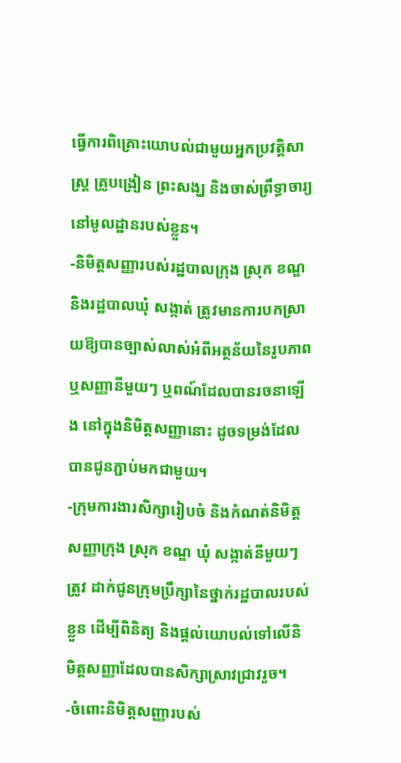ធ្វើការពិគ្រោះយោបល់ជាមួយអ្នកប្រវត្តិសាស្ត្រ គ្រូបង្រៀន ព្រះសង្ឃ និងចាស់ព្រឹទ្ធាចារ្យនៅមូលដ្ឋានរបស់ខ្លួន។
-និមិត្តសញ្ញារបស់រដ្ឋបាលក្រុង ស្រុក ខណ្ឌ និងរដ្ឋបាលឃុំ សង្កាត់ ត្រូវមានការបកស្រាយឱ្យបានច្បាស់លាស់អំពីអត្ថន័យនៃរូបភាព ឬសញ្ញានីមួយៗ ឬពណ៍ដែលបានរចនាឡើង នៅក្នុងនិមិត្តសញ្ញានោះ ដូចទម្រង់ដែលបានជូនភ្ជាប់មកជាមួយ។
-ក្រុមការងារសិក្សារៀបចំ និងកំណត់និមិត្តសញ្ញាក្រុង ស្រុក ខណ្ឌ ឃុំ សង្កាត់នីមួយៗ ត្រូវ ដាក់ជូនក្រុមប្រឹក្សានៃថ្នាក់រដ្ឋបាលរបស់ខ្លួន ដើម្បីពិនិត្យ និងផ្តល់យោបល់ទៅលើនិមិត្តសញ្ញាដែលបានសិក្សាស្រាវជ្រាវរួច។
-ចំពោះនិមិត្តសញ្ញារបស់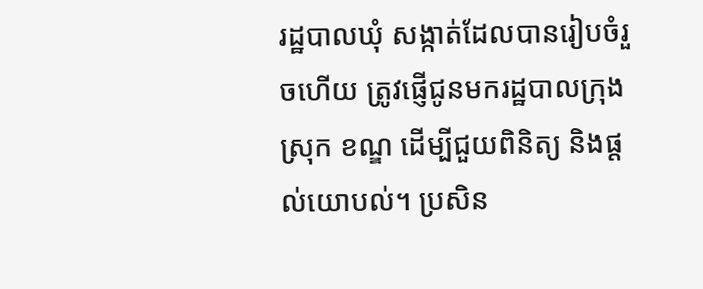រដ្ឋបាលឃុំ សង្កាត់ដែលបានរៀបចំរួចហើយ ត្រូវផ្ញើជូនមករដ្ឋបាលក្រុង ស្រុក ខណ្ឌ ដើម្បីជួយពិនិត្យ និងផ្តល់យោបល់។ ប្រសិន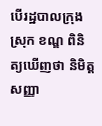បើរដ្ឋបាលក្រុង ស្រុក ខណ្ឌ ពិនិត្យឃើញថា និមិត្តសញ្ញា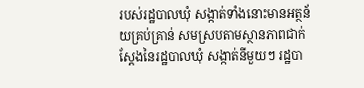របស់រដ្ឋបាលឃុំ សង្កាត់ទាំងនោះមានអត្ថន័យគ្រប់គ្រាន់ សមស្របតាមស្ថានភាពជាក់ស្តែងនៃរដ្ឋបាលឃុំ សង្កាត់នីមួយៗ រដ្ឋបា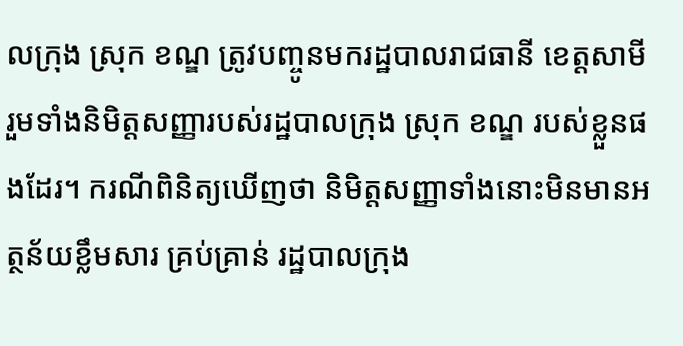លក្រុង ស្រុក ខណ្ឌ ត្រូវបញ្ចូនមករដ្ឋបាលរាជធានី ខេត្តសាមី រួមទាំងនិមិត្តសញ្ញារបស់រដ្ឋបាលក្រុង ស្រុក ខណ្ឌ របស់ខ្លួនផងដែរ។ ករណីពិនិត្យឃើញថា និមិត្តសញ្ញាទាំងនោះមិនមានអត្ថន័យខ្លឹមសារ គ្រប់គ្រាន់ រដ្ឋបាលក្រុង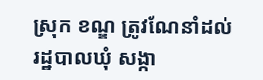ស្រុក ខណ្ឌ ត្រូវណែនាំដល់រដ្ឋបាលឃុំ សង្កា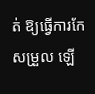ត់ ឱ្យធ្វើការកែសម្រួល ឡើ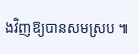ងវិញឱ្យបានសមស្រប ៕